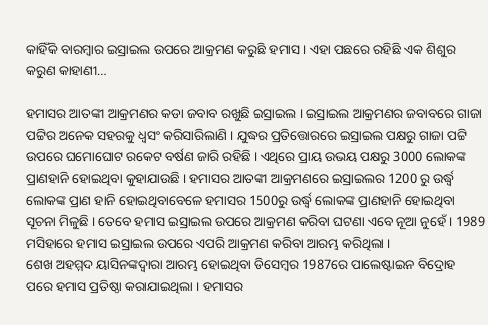କାହିଁକି ବାରମ୍ବାର ଇସ୍ରାଇଲ ଉପରେ ଆକ୍ରମଣ କରୁଛି ହମାସ । ଏହା ପଛରେ ରହିଛି ଏକ ଶିଶୁର କରୁଣ କାହାଣୀ…

ହମାସର ଆତଙ୍କୀ ଆକ୍ରମଣର କଡା ଜବାବ ରଖୁଛି ଇସ୍ରାଇଲ । ଇସ୍ରାଇଲ ଆକ୍ରମଣର ଜବାବରେ ଗାଜା ପଟ୍ଟିର ଅନେକ ସହରକୁ ଧ୍ବସଂ କରିସାରିଲାଣି । ଯୁଦ୍ଧର ପ୍ରତିତ୍ତୋରରେ ଇସ୍ରାଇଲ ପକ୍ଷରୁ ଗାଜା ପଟ୍ଟି ଉପରେ ଘମୋଘୋଟ ରକେଟ ବର୍ଷଣ ଜାରି ରହିଛି । ଏଥିରେ ପ୍ରାୟ ଉଭୟ ପକ୍ଷରୁ 3000 ଲୋକଙ୍କ ପ୍ରାଣହାନି ହୋଇଥିବା କୁହାଯାଉଛି । ହମାସର ଆତଙ୍କୀ ଆକ୍ରମଣରେ ଇସ୍ରାଇଲର 1200 ରୁ ଉର୍ଦ୍ଧ୍ବ ଲୋକଙ୍କ ପ୍ରାଣ ହାନି ହୋଇଥିବାବେଳେ ହମାସର 1500ରୁ ଉର୍ଦ୍ଧ୍ବ ଲୋକଙ୍କ ପ୍ରାଣହାନି ହୋଇଥିବା ସୂଚନା ମିଳୁଛି । ତେବେ ହମାସ ଇସ୍ରାଇଲ ଉପରେ ଆକ୍ରମଣ କରିବା ଘଟଣା ଏବେ ନୂଆ ନୁହେଁ । 1989 ମସିହାରେ ହମାସ ଇସ୍ରାଇଲ ଉପରେ ଏପରି ଆକ୍ରମଣ କରିବା ଆରମ୍ଭ କରିଥିଲା ।
ଶେଖ ଅହମ୍ମଦ ୟାସିନଙ୍କଦ୍ବାରା ଆରମ୍ଭ ହୋଇଥିବା ଡିସେମ୍ବର 1987ରେ ପାଲେଷ୍ଟାଇନ ବିଦ୍ରୋହ ପରେ ହମାସ ପ୍ରତିଷ୍ଠା କରାଯାଇଥିଲା । ହମାସର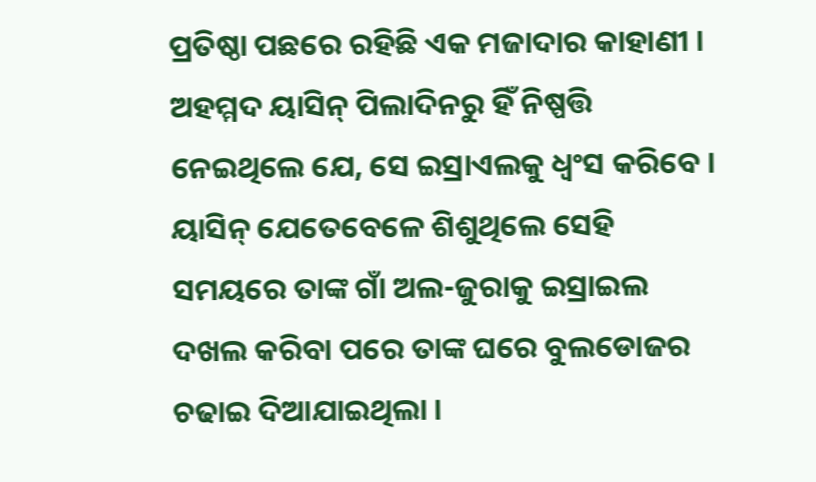ପ୍ରତିଷ୍ଠା ପଛରେ ରହିଛି ଏକ ମଜାଦାର କାହାଣୀ । ଅହମ୍ମଦ ୟାସିନ୍ ପିଲାଦିନରୁ ହିଁ ନିଷ୍ପତ୍ତି ନେଇଥିଲେ ଯେ, ସେ ଇସ୍ରାଏଲକୁ ଧ୍ୱଂସ କରିବେ । ୟାସିନ୍ ଯେତେବେଳେ ଶିଶୁଥିଲେ ସେହି ସମୟରେ ତାଙ୍କ ଗାଁ ଅଲ-ଜୁରାକୁ ଇସ୍ରାଇଲ ଦଖଲ କରିବା ପରେ ତାଙ୍କ ଘରେ ବୁଲଡୋଜର ଚଢାଇ ଦିଆଯାଇଥିଲା ।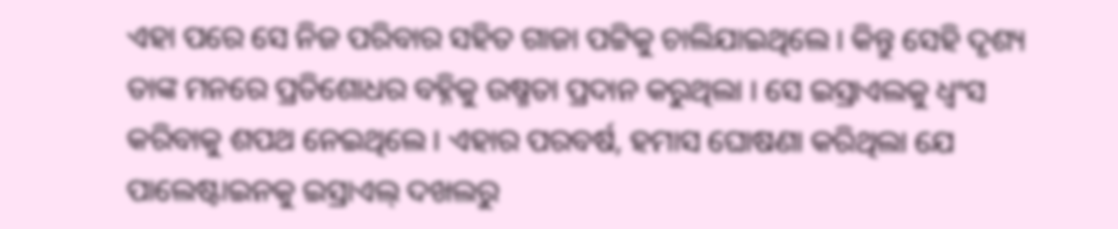ଏହା ପରେ ସେ ନିଜ ପରିବାର ସହିତ ଗାଜା ପଟ୍ଟିକୁ ଚାଲିଯାଇଥିଲେ । କିନ୍ତୁ ସେହି ଦୃଶ୍ୟ ତାଙ୍କ ମନରେ ପ୍ରତିଶୋଧର ବହ୍ନିକୁ ଉଷ୍ମତା ପ୍ରଦାନ କରୁଥିଲା । ସେ ଇସ୍ରାଏଲକୁ ଧ୍ୱଂସ କରିବାକୁ ଶପଥ ନେଇଥିଲେ । ଏହାର ପରବର୍ଷ, ହମାସ ଘୋଷଣା କରିଥିଲା ଯେ ପାଲେଷ୍ଟାଇନକୁ ଇସ୍ରାଏଲ୍ ଦଖଲରୁ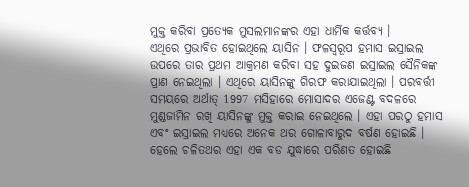ମୁକ୍ତ କରିବା ପ୍ରତ୍ୟେକ ମୁସଲମାନଙ୍କର ଏହା ଧାର୍ମିକ କର୍ତ୍ତବ୍ୟ ।
ଏଥିରେ ପ୍ରଭାବିତ ହୋଇଥିଲେ ୟାସିନ । ଫଳସ୍ବରୂପ ହମାସ ଇସ୍ରାଇଲ ଉପରେ ତାର ପ୍ରଥମ ଆକ୍ରମଣ କରିବା ସହ ଦୁଇଜଣ ଇସ୍ରାଇଲ ସୈନିକଙ୍କ ପ୍ରାଣ ନେଇଥିଲା । ଏଥିରେ ୟାସିନଙ୍କୁ ଗିରଫ କରାଯାଇଥିଲା । ପରବର୍ତ୍ତୀ ସମୟରେ ଅର୍ଥାତ୍ 1997 ମସିହାରେ ମୋସାଦର ଏଜେଣ୍ଟ ବଦଳରେ ମୁଣ୍ଡଜାମିନ ରଖି ୟାସିନଙ୍କୁ ମୁକ୍ତ କରାଇ ନେଇଥିଲେ । ଏହା ପରଠୁ ହମାସ ଏବଂ ଇସ୍ରାଇଲ ମଧ୍ୟରେ ଅନେକ ଥର ଗୋଳାବାରୁଦ ବର୍ଷଣ ହୋଇଛି । ହେଲେ ଚଳିତଥର ଏହା ଏକ ବଡ ଯୁଦ୍ଧାରେ ପରିଣତ ହୋଇଛି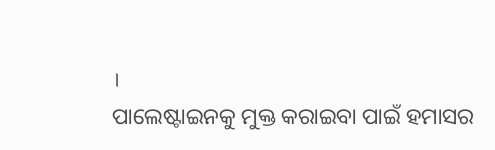।
ପାଲେଷ୍ଟାଇନକୁ ମୁକ୍ତ କରାଇବା ପାଇଁ ହମାସର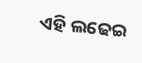ଏହି ଲଢେଇ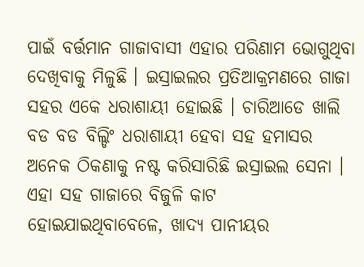ପାଇଁ ବର୍ତ୍ତମାନ ଗାଜାବାସୀ ଏହାର ପରିଣାମ ଭୋଗୁଥିବା ଦେଖିବାକୁ ମିଳୁଛି । ଇସ୍ରାଇଲର ପ୍ରତିଆକ୍ରମଣରେ ଗାଜା ସହର ଏକେ ଧରାଶାୟୀ ହୋଇଛି । ଚାରିଆଡେ ଖାଲି ବଡ ବଡ ବିଲ୍ଡିଂ ଧରାଶାୟୀ ହେବା ସହ ହମାସର ଅନେକ ଠିକଣାକୁ ନଷ୍ଟ କରିସାରିଛି ଇସ୍ରାଇଲ ସେନା । ଏହା ସହ ଗାଜାରେ ବିଜୁଳି କାଟ ହୋଇଯାଇଥିବାବେଳେ, ଖାଦ୍ୟ ପାନୀୟର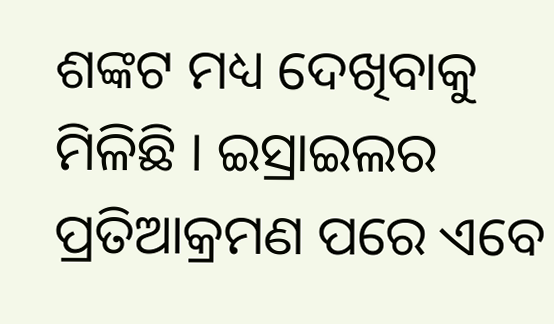ଶଙ୍କଟ ମଧ୍ୟ ଦେଖିବାକୁ ମିଳିଛି । ଇସ୍ରାଇଲର ପ୍ରତିଆକ୍ରମଣ ପରେ ଏବେ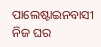ପାଲେଷ୍ଟାଇନବାସୀ ନିଜ ଘର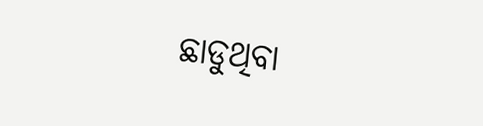ଛାଡୁଥିବା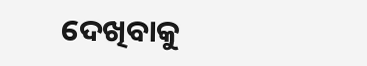ଦେଖିବାକୁ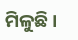ମିଳୁଛି ।